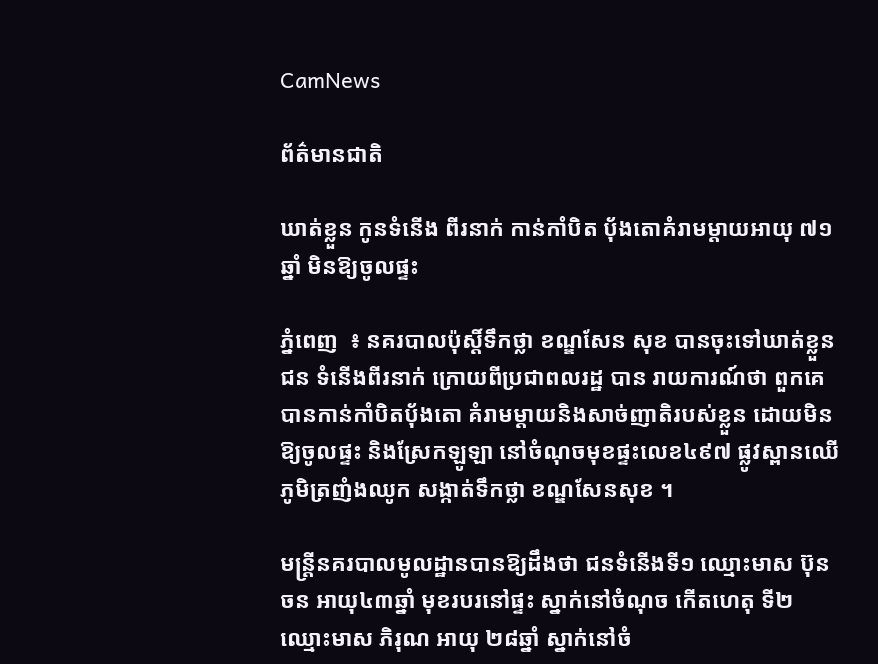CamNews

ព័ត៌មានជាតិ

ឃាត់ខ្លួន កូនទំនើង ពីរនាក់ កាន់កាំបិត ប៉័ងតោគំរាមម្ដាយអាយុ ៧១ ឆ្នាំ មិនឱ្យចូលផ្ទះ

ភ្នំពេញ  ៖ នគរបាលប៉ុស្ដិ៍ទឹកថ្លា ខណ្ឌសែន សុខ បានចុះទៅឃាត់ខ្លួនជន ទំនើងពីរនាក់ ក្រោយពីប្រជាពលរដ្ឋ បាន រាយការណ៍ថា ពួកគេបានកាន់កាំបិតប៉័ងតោ គំរាមម្ដាយនិងសាច់ញាតិរបស់ខ្លួន ដោយមិនឱ្យចូលផ្ទះ និងស្រែកឡូឡា នៅចំណុចមុខផ្ទះលេខ៤៩៧ ផ្លូវស្ពានឈើ ភូមិត្រញំងឈូក សង្កាត់ទឹកថ្លា ខណ្ឌសែនសុខ ។

មន្ដ្រីនគរបាលមូលដ្ឋានបានឱ្យដឹងថា ជនទំនើងទី១ ឈ្មោះមាស ប៊ុនចន អាយុ៤៣ឆ្នាំ មុខរបរនៅផ្ទះ ស្នាក់នៅចំណុច កើតហេតុ ទី២ ឈ្មោះមាស ភិរុណ អាយុ ២៨ឆ្នាំ ស្នាក់នៅចំ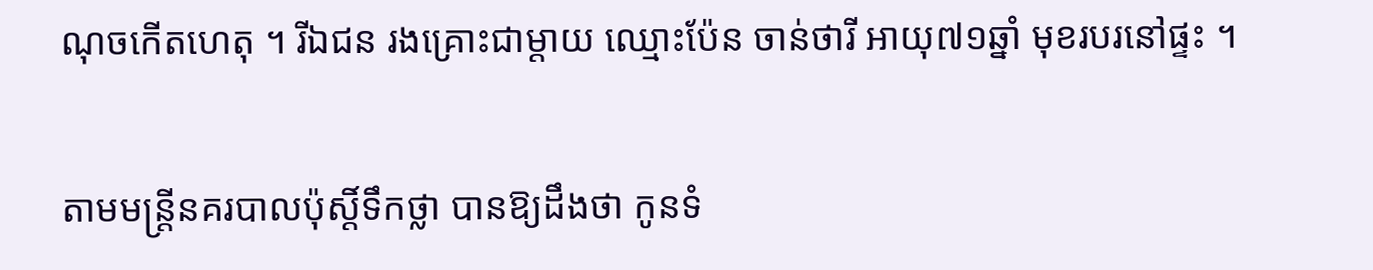ណុចកើតហេតុ ។ រីឯជន រងគ្រោះជាម្ដាយ ឈ្មោះប៉ែន ចាន់ថារី អាយុ៧១ឆ្នាំ មុខរបរនៅផ្ទះ ។

តាមមន្ដ្រីនគរបាលប៉ុស្ដិ៍ទឹកថ្លា បានឱ្យដឹងថា កូនទំ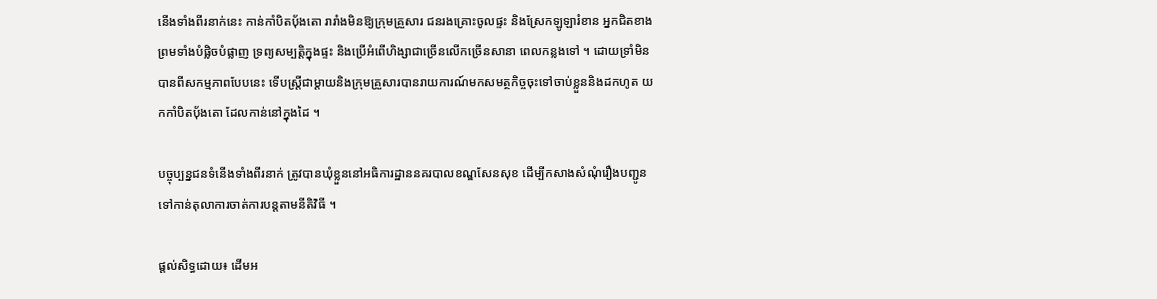នើងទាំងពីរនាក់នេះ កាន់កាំបិតប៉័ងតោ រារាំងមិនឱ្យក្រុមគ្រួសារ ជនរងគ្រោះចូលផ្ទះ និងស្រែកឡូឡារំខាន អ្នកជិតខាង ព្រមទាំងបំផ្លិចបំផ្លាញ ទ្រព្យសម្បត្ដិក្នុងផ្ទះ និងប្រើអំពើហិង្សាជាច្រើនលើកច្រើនសានា ពេលកន្លងទៅ ។ ដោយទ្រាំមិនបានពីសកម្មភាពបែបនេះ ទើបស្ដ្រីជាម្ដាយនិងក្រុមគ្រួសារបានរាយការណ៍មកសមត្ថកិច្ចចុះទៅចាប់ខ្លួននិងដកហូត យកកាំបិតប៉័ងតោ ដែលកាន់នៅក្នុងដៃ ។

បច្ចុប្បន្នជនទំនើងទាំងពីរនាក់ ត្រូវបានឃុំខ្លួននៅអធិការដ្ឋាននគរបាលខណ្ឌសែនសុខ ដើម្បីកសាងសំណុំរឿងបញ្ជូនទៅកាន់តុលាការចាត់ការបន្ដតាមនីតិវិធី ។

ផ្ដល់សិទ្ធដោយ៖ ដើមអ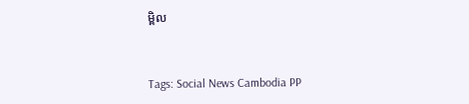ម្ពិល


Tags: Social News Cambodia PP